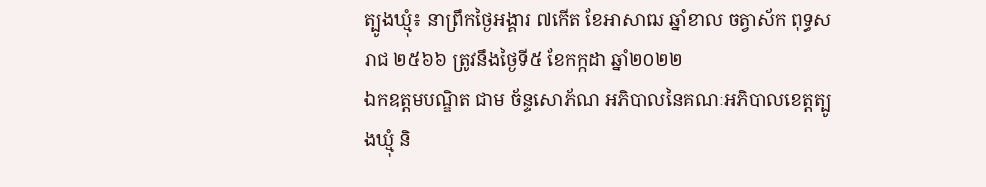ត្បូងឃ្មុំ៖ នាព្រឹកថ្ងៃអង្គារ ៧កើត ខែអាសាឍ ឆ្នាំខាល ចត្វាស័ក ពុទ្ធសរាជ ២៥៦៦ ត្រូវនឹងថ្ងៃទី៥ ខែកក្កដា ឆ្នាំ២០២២
ឯកឧត្តមបណ្ឌិត ជាម ច័ន្ទសោភ័ណ អភិបាលនៃគណៈអភិបាលខេត្តត្បូងឃ្មុំ និ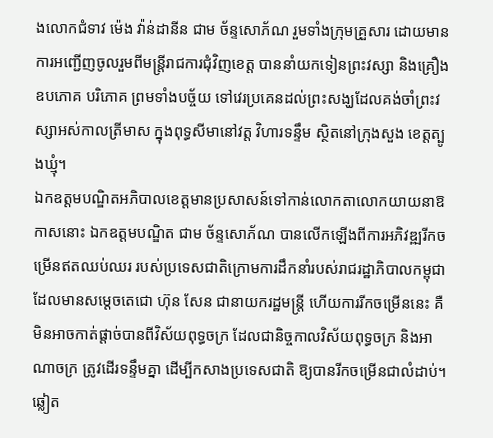ងលោកជំទាវ ម៉េង វ៉ាន់ដានីន ជាម ច័ន្ទសោភ័ណ រួមទាំងក្រុមគ្រួសារ ដោយមានការអញ្ជើញចូលរួមពីមន្រ្តីរាជការជុំវិញខេត្ត បាននាំយកទៀនព្រះវស្សា និងគ្រឿងឧបភោគ បរិភោគ ព្រមទាំងបច្ច័យ ទៅវេរប្រគេនដល់ព្រះសង្ឃដែលគង់ចាំព្រះវស្សាអស់កាលត្រីមាស ក្នុងពុទ្ធសីមានៅវត្ត វិហារទន្ទឹម ស្ថិតនៅក្រុងសួង ខេត្តត្បូងឃ្មុំ។
ឯកឧត្តមបណ្ឌិតអភិបាលខេត្តមានប្រសាសន៍ទៅកាន់លោកតាលោកយាយនាឱកាសនោះ ឯកឧត្តមបណ្ឌិត ជាម ច័ន្ទសោភ័ណ បានលើកឡើងពីការអភិវឌ្ឍរីកចម្រើនឥតឈប់ឈរ របស់ប្រទេសជាតិក្រោមការដឹកនាំរបស់រាជរដ្ឋាភិបាលកម្ពុជា ដែលមានសម្តេចតេជោ ហ៊ុន សែន ជានាយករដ្ឋមន្ត្រី ហើយការរីកចម្រើននេះ គឺមិនអាចកាត់ផ្តាច់បានពីវិស័យពុទ្ធចក្រ ដែលជានិច្ចកាលវិស័យពុទ្ធចក្រ និងអាណាចក្រ ត្រូវដើរទន្ទឹមគ្នា ដើម្បីកសាងប្រទេសជាតិ ឱ្យបានរីកចម្រើនជាលំដាប់។
ឆ្លៀត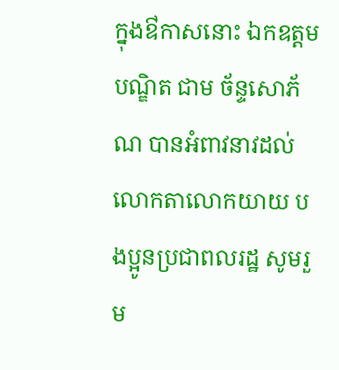ក្នុងឳកាសនោះ ឯកឧត្តមបណ្ឌិត ជាម ច័ន្ទសោភ័ណ បានអំពាវនាវដល់លោកតាលោកយាយ បងប្អូនប្រជាពលរដ្ឋ សូមរួម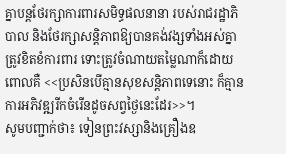គ្នាបន្តថែរក្សាការពារសមិទ្ធផលនានា របស់រាជរដ្ឋាភិបាល និងថែរក្សាសន្តិភាពឱ្យបានគង់វង្សទាំងអស់គ្នា ត្រូវខិតខំការពារ ទោះត្រូវចំណាយតម្លៃណាក៏ដោយ ពោលគឺ <<ប្រសិនបើគ្មានសុខសន្តិភាពទេនោះ ក៏គ្មានការអភិវឌ្ឍរីកចំរើនដូចសព្វថ្ងៃនេះដែរ>>។
សូមបញ្ជាក់ថា៖ ទៀនព្រះវស្សានិងគ្រឿងឧ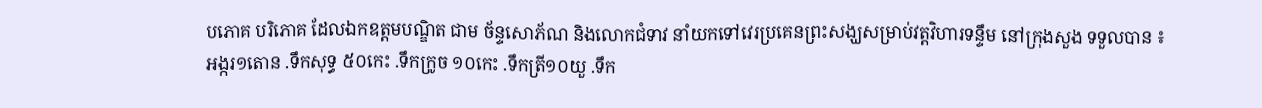បភោគ បរិភោគ ដែលឯកឧត្តមបណ្ឌិត ជាម ច័ន្ទសោភ័ណ និងលោកជំទាវ នាំយកទៅវេរប្រគេនព្រះសង្ឃសម្រាប់វត្តវិហារទន្ទឹម នៅក្រុងសួង ទទួលបាន ៖
អង្ករ១តោន .ទឹកសុទ្ធ ៥០កេះ .ទឹកក្រូច ១០កេះ .ទឹកត្រី១០យួ .ទឹក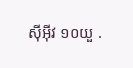ស៊ីអ៊ីវ ១០យួ .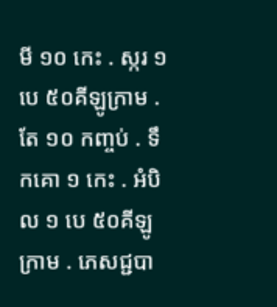មី ១០ កេះ . ស្ករ ១បេ ៥០គីឡូក្រាម . តែ ១០ កញ្ចប់ . ទឹកគោ ១ កេះ . អំបិល ១ បេ ៥០គីឡូក្រាម . ភេសជ្ជបា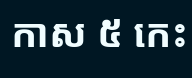កាស ៥ កេះ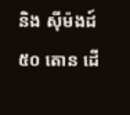និង ស៊ីម៉ងដ៍ ៥០ តោន ដើ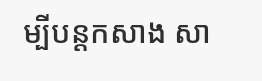ម្បីបន្តកសាង សា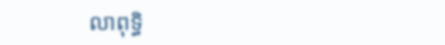លាពុទ្ធិ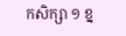កសិក្សា ១ ខ្ន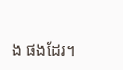ង ផងដែរ។